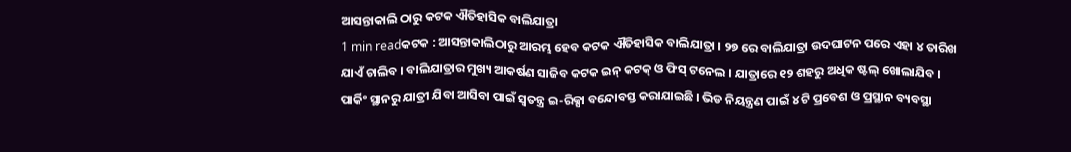ଆସନ୍ତାକାଲି ଠାରୁ କଟକ ଐତିହାସିକ ବାଲିଯାତ୍ରା
1 min readକଟକ : ଆସନ୍ତାକାଲିଠାରୁ ଆରମ୍ଭ ହେବ କଟକ ଐତିହାସିକ ବାଲିଯାତ୍ରା । ୨୭ ରେ ବାଲିଯାତ୍ରା ଉଦଘାଟନ ପରେ ଏହା ୪ ତାରିଖ ଯାଏଁ ଚାଲିବ । ବାଲିଯାତ୍ରାର ମୁଖ୍ୟ ଆକର୍ଷଣ ସାଜିବ କଟକ ଇନ୍ କଟକ୍ ଓ ଫିସ୍ ଟନେଲ । ଯାତ୍ରାରେ ୧୨ ଶହରୁ ଅଧିକ ଷ୍ଟଲ୍ ଖୋଲାଯିବ । ପାର୍କିଂ ସ୍ଥାନରୁ ଯାତ୍ରୀ ଯିବା ଆସିବା ପାଇଁ ସ୍ବତନ୍ତ୍ର ଇ-ରିକ୍ସା ବନ୍ଦୋବସ୍ତ କରାଯାଇଛି । ଭିଡ ନିୟନ୍ତ୍ରଣ ପାଇଁ ୪ ଟି ପ୍ରବେଶ ଓ ପ୍ରସ୍ଥାନ ବ୍ୟବସ୍ଥା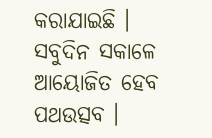କରାଯାଇଛି । ସବୁଦିନ ସକାଳେ ଆୟୋଜିତ ହେବ ପଥଉତ୍ସବ ।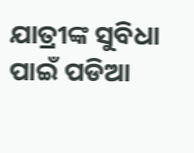ଯାତ୍ରୀଙ୍କ ସୁବିଧା ପାଇଁ ପଡିଆ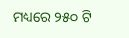ମଧ୍ୟରେ ୨୫୦ ଟି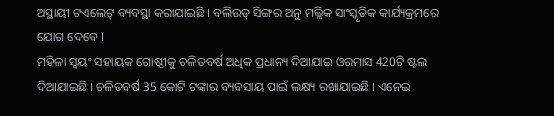ଅସ୍ଥାୟୀ ଟଏଲେଟ୍ ବ୍ୟବସ୍ଥା କରାଯାଇଛି । ବଲିଉଡ୍ ସିଙ୍ଗର ଅନୁ ମଲ୍ଲିକ ସାଂସ୍କୃତିକ କାର୍ଯ୍ୟକ୍ରମରେ ଯୋଗ ଦେବେ ।
ମହିଳା ସ୍ବୟଂ ସହାୟକ ଗୋଷ୍ଠୀକୁ ଚଳିତବର୍ଷ ଅଧିକ ପ୍ରଧାନ୍ୟ ଦିଆଯାଇ ଓରମାସ 420ଟି ଷ୍ଟଲ ଦିଆଯାଇଛି । ଚଳିତବର୍ଷ 35 କୋଟି ଟଙ୍କାର ବ୍ୟବସାୟ ପାଇଁ ଲକ୍ଷ୍ୟ ରଖାଯାଇଛି । ଏନେଇ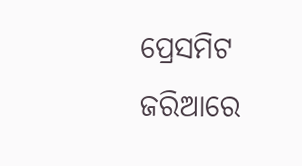ପ୍ରେସମିଟ ଜରିଆରେ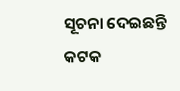ସୂଚନା ଦେଇଛନ୍ତି କଟକ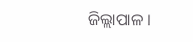ଜିଲ୍ଲାପାଳ ।